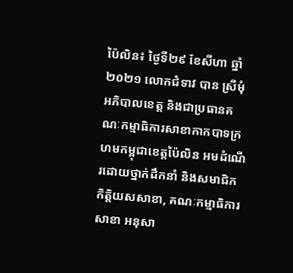ប៉ៃលិន៖ ថ្ងៃទី២៩ ខែសីហា ឆ្នាំ២០២១ លោកជំទាវ បាន ស្រីមុំ អភិបាលខេត្ត និងជាប្រធានគណៈកម្មាធិការសាខាកាកបាទក្រហមកម្ពុជាខេត្តប៉ៃលិន អមដំណើរដោយថ្នាក់ដឹកនាំ និងសមាជិក កិត្តិយសសាខា, គណៈកម្មាធិការសាខា អនុសា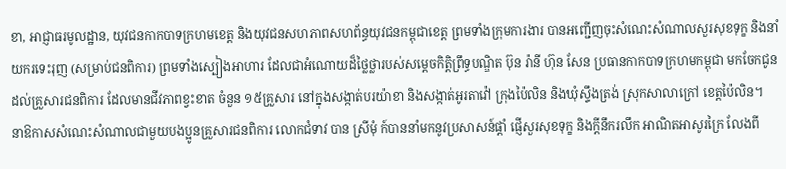ខា, អាជ្ញាធរមូលដ្ឋាន, យុវជនកាកបាទក្រហមខេត្ត និងយុវជនសហភាពសហព័ន្ធយុវជនកម្ពុជាខេត្ត ព្រមទាំងក្រុមការងារ បានអញ្ជើញចុះសំណេះសំណាលសួរសុខទុក្ខ និងនាំយករទេះរុញ (សម្រាប់ជនពិការ) ព្រមទាំងស្បៀងអាហារ ដែលជាអំណោយដ៏ថ្លៃថ្លារបស់សម្តេចកិត្តិព្រឹទ្ធបណ្ឌិត ប៊ុន រ៉ានី ហ៊ុន សែន ប្រធានកាកបាទក្រហមកម្ពុជា មកចែកជូនដល់គ្រួសារជនពិការ ដែលមានជីវភាពខ្វះខាត ចំនួន ១៥គ្រួសារ នៅក្នុងសង្កាត់បរយ៉ាខា និងសង្កាត់អូរតាវ៉ៅ ក្រុងប៉ៃលិន និងឃុំស្ទឹងត្រង់ ស្រុកសាលាក្រៅ ខេត្តប៉ៃលិន។
នាឱកាសសំណេះសំណាលជាមួយបងប្អូនគ្រួសារជនពិការ លោកជំទាវ បាន ស្រីមុំ ក៍បាននាំមកនូវប្រសាសន៍ផ្ដាំ ផ្ញើសួរសុខទុក្ខ និងក្ដីនឹករលឹក អាណិតអាសូរក្រៃ លែងពី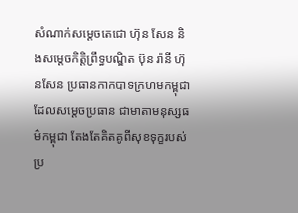សំណាក់សម្តេចតេជោ ហ៊ុន សែន និងសម្ដេចកិត្តិព្រឹទ្ធបណ្ឌិត ប៊ុន រ៉ានី ហ៊ុនសែន ប្រធានកាកបាទក្រហមកម្ពុជា ដែលសម្ដេចប្រធាន ជាមាតាមនុស្សធម៌កម្ពុជា តែងតែគិតគូពីសុខទុក្ខរបស់ ប្រ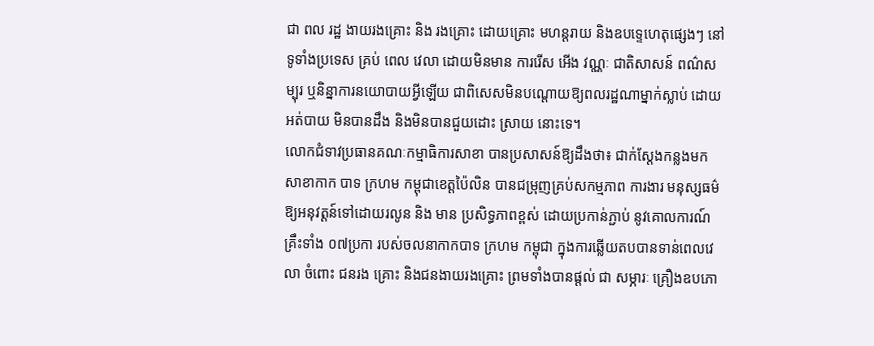ជា ពល រដ្ឋ ងាយរងគ្រោះ និង រងគ្រោះ ដោយគ្រោះ មហន្តរាយ និងឧបទ្ទេហេតុផ្សេងៗ នៅទូទាំងប្រទេស គ្រប់ ពេល វេលា ដោយមិនមាន ការរើស អើង វណ្ណៈ ជាតិសាសន៍ ពណ៌សម្បុរ ឬនិន្នាការនយោបាយអ្វីឡើយ ជាពិសេសមិនបណ្តោយឱ្យពលរដ្ឋណាម្នាក់ស្លាប់ ដោយ អត់បាយ មិនបានដឹង និងមិនបានជួយដោះ ស្រាយ នោះទេ។
លោកជំទាវប្រធានគណៈកម្មាធិការសាខា បានប្រសាសន៍ឱ្យដឹងថា៖ ជាក់ស្តែងកន្លងមក សាខាកាក បាទ ក្រហម កម្ពុជាខេត្តប៉ៃលិន បានជម្រុញគ្រប់សកម្មភាព ការងារ មនុស្សធម៌ ឱ្យអនុវត្តន៍ទៅដោយរលូន និង មាន ប្រសិទ្ធភាពខ្ពស់ ដោយប្រកាន់ភ្ជាប់ នូវគោលការណ៍ គ្រឹះទាំង ០៧ប្រកា របស់ចលនាកាកបាទ ក្រហម កម្ពុជា ក្នុងការឆ្លើយតបបានទាន់ពេលវេលា ចំពោះ ជនរង គ្រោះ និងជនងាយរងគ្រោះ ព្រមទាំងបានផ្តល់ ជា សម្ភារៈ គ្រឿងឧបភោ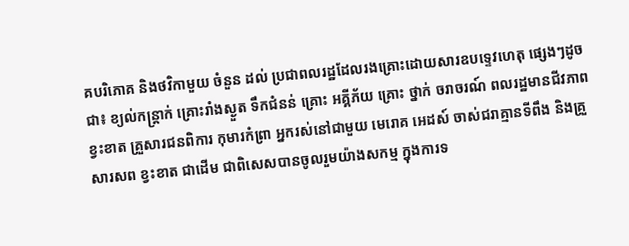គបរិភោគ និងថវិកាមួយ ចំនួន ដល់ ប្រជាពលរដ្ឋដែលរងគ្រោះដោយសារឧបទ្ទេវហេតុ ផ្សេងៗដូចជា៖ ខ្យល់កន្ត្រាក់ គ្រោះរាំងស្ងួត ទឹកជំនន់ គ្រោះ អគ្គីភ័យ គ្រោះ ថ្នាក់ ចរាចរណ៍ ពលរដ្ឋមានជីវភាព ខ្វះខាត គ្រួសារជនពិការ កុមារកំព្រា អ្នករស់នៅជាមួយ មេរោគ អេដស៍ ចាស់ជរាគ្មានទីពឹង និងគ្រួសារសព ខ្វះខាត ជាដើម ជាពិសេសបានចូលរួមយ៉ាងសកម្ម ក្នុងការទ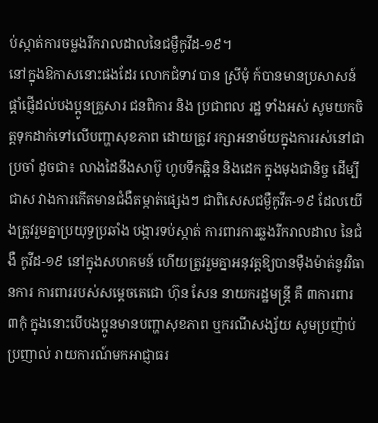ប់ស្កាត់ការចម្លងរីករាលដាលនៃជម្ងឺកូវីដ-១៩។
នៅក្នុងឱកាសនោះផងដែរ លោកជំទាវ បាន ស្រីមុំ ក៍បានមានប្រសាសន៍ផ្តាំផ្ញើដល់បងប្អូនគ្រួសារ ជនពិការ និង ប្រជាពល រដ្ឋ ទាំងអស់ សូមយកចិត្តទុកដាក់ទៅលើបញ្ហាសុខភាព ដោយត្រូវ រក្សាអនាម័យក្នុងការរស់នៅជាប្រចាំ ដូចជា៖ លាងដៃនឹងសាប៊ូ ហូបទឹកឆ្អិន និងដេក ក្នុងមុងជានិច្ច ដើម្បី ជាស វាងការកើតមានជំងឺតម្កាត់ផ្សេងៗ ជាពិសេសជម្ងឺកូវីត-១៩ ដែលយើងត្រូវរួមគ្នាប្រយុទ្ធប្រឆាំង បង្ការទប់ស្កាត់ ការពារការឆ្លងរីករាលដាល នៃជំងឺ កូវីដ-១៩ នៅក្នុងសហគមន៍ ហើយត្រូវរួមគ្នាអនុវត្តឱ្យបានម៉ឺងម៉ាត់នូវវិធានការ ការពាររបស់សម្តេចតេជោ ហ៊ុន សែន នាយករដ្ឋមន្ត្រី គឺ ៣ការពារ ៣កុំ ក្នុងនោះបើបងប្អូនមានបញ្ហាសុខភាព ឬករណីសង្ស័យ សូមប្រញ៉ាប់ប្រញាល់ រាយការណ៍មកអាជ្ញាធរ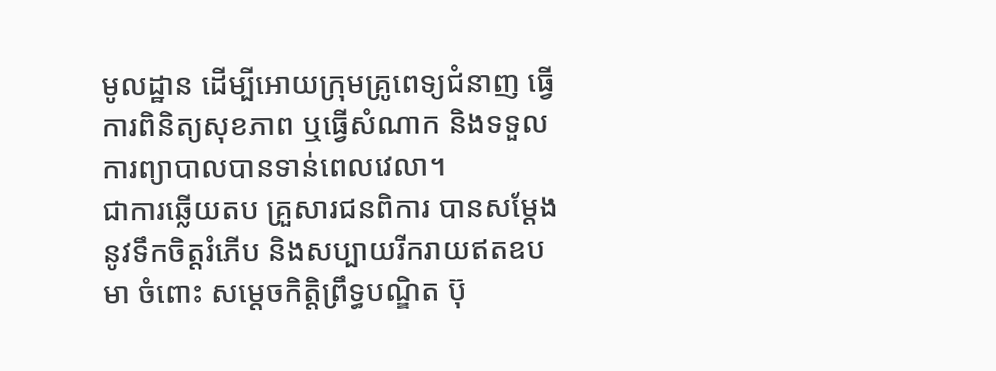មូលដ្ឋាន ដើម្បីអោយក្រុមគ្រូពេទ្យជំនាញ ធ្វើការពិនិត្យសុខភាព ឬធ្វើសំណាក និងទទួលការព្យាបាលបានទាន់ពេលវេលា។
ជាការឆ្លើយតប គ្រួសារជនពិការ បានសម្តែងនូវទឹកចិត្តរំភើប និងសប្បាយរីករាយឥតឧបមា ចំពោះ សម្ដេចកិត្តិព្រឹទ្ធបណ្ឌិត ប៊ុ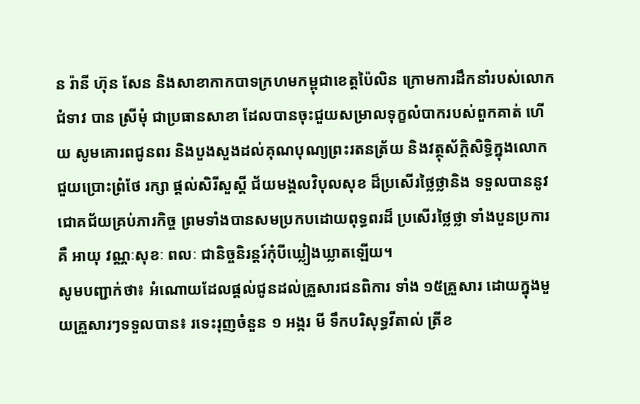ន រ៉ានី ហ៊ុន សែន និងសាខាកាកបាទក្រហមកម្ពុជាខេត្តប៉ៃលិន ក្រោមការដឹកនាំរបស់លោក ជំទាវ បាន ស្រីមុំ ជាប្រធានសាខា ដែលបានចុះជួយសម្រាលទុក្ខលំបាករបស់ពួកគាត់ ហើយ សូមគោរពជូនពរ និងបួងសួងដល់គុណបុណ្យព្រះរតនត្រ័យ និងវត្ថុស័ក្ដិសិទ្ធិក្នុងលោក ជួយប្រោះព្រំថែ រក្សា ផ្ដល់សិរីសួស្ដី ជ័យមង្គលវិបុលសុខ ដ៏ប្រសើរថ្លៃថ្លានិង ទទួលបាននូវជោគជ័យគ្រប់ភារកិច្ច ព្រមទាំងបានសមប្រកបដោយពុទ្ធពរដ៏ ប្រសើរថ្លៃថ្លា ទាំងបួនប្រការ គឺ អាយុ វណ្ណៈសុខៈ ពលៈ ជានិច្ចនិរន្តរ៍កុំបីឃ្លៀងឃ្លាតឡើយ។
សូមបញ្ជាក់ថា៖ អំណោយដែលផ្ដល់ជូនដល់គ្រួសារជនពិការ ទាំង ១៥គ្រួសារ ដោយក្នុងមួយគ្រួសារៗទទួលបាន៖ រទេះរុញចំនួន ១ អង្ករ មី ទឹកបរិសុទ្ធវីតាល់ ត្រីខ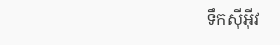ទឹកស៊ីអ៊ីវ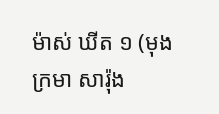ម៉ាស់ ឃីត ១ (មុង ក្រមា សារ៉ុង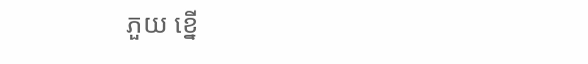ភួយ ខ្នើ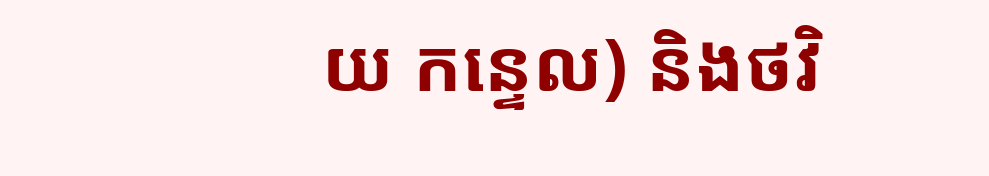យ កន្ទេល) និងថវិ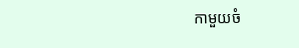កាមួយចំ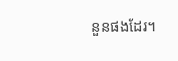នួនផងដែរ។